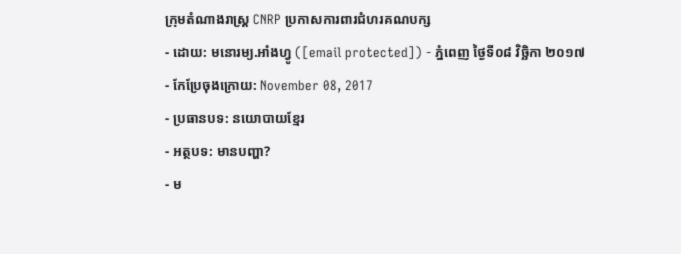ក្រុមតំណាងរាស្ត្រ CNRP ប្រកាសការពារជំហរគណបក្ស
- ដោយ: មនោរម្យ.អាំងហ្វូ ([email protected]) - ភ្នំពេញ ថ្ងៃទី០៨ វិច្ឆិកា ២០១៧
- កែប្រែចុងក្រោយ: November 08, 2017
- ប្រធានបទ: នយោបាយខ្មែរ
- អត្ថបទ: មានបញ្ហា?
- ម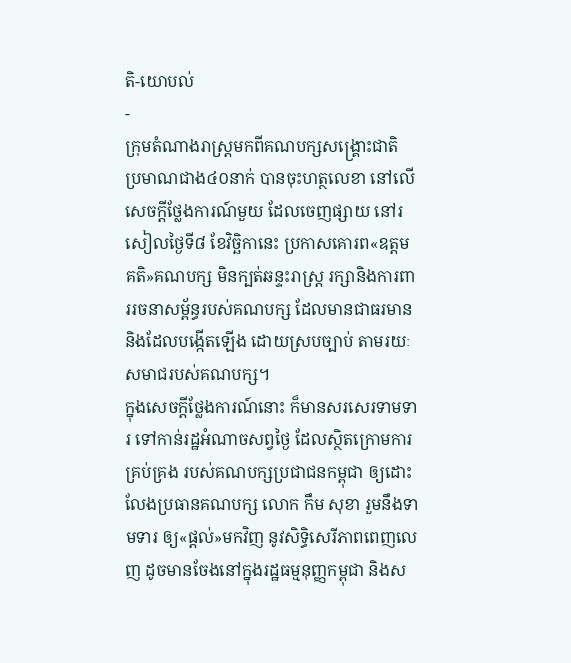តិ-យោបល់
-
ក្រុមតំណាងរាស្ត្រមកពីគណបក្សសង្គ្រោះជាតិ ប្រមាណជាង៤០នាក់ បានចុះហត្ថលេខា នៅលើសេចក្ដីថ្លែងការណ៍មួយ ដែលចេញផ្សាយ នៅរសៀលថ្ងៃទី៨ ខែវិច្ឆិកានេះ ប្រកាសគោរព«ឧត្ដមគតិ»គណបក្ស មិនក្បត់ឆន្ទះរាស្ត្រ រក្សានិងការពាររចនាសម្ព័ន្ធរបស់គណបក្ស ដែលមានជាធរមាន និងដែលបង្កើតឡើង ដោយស្របច្បាប់ តាមរយៈសមាជរបស់គណបក្ស។
ក្នុងសេចក្ដីថ្លែងការណ៍នោះ ក៏មានសរសេរទាមទារ ទៅកាន់រដ្ឋអំណាចសព្វថ្ងៃ ដែលស្ថិតក្រោមការគ្រប់គ្រង របស់គណបក្សប្រជាជនកម្ពុជា ឲ្យដោះលែងប្រធានគណបក្ស លោក កឹម សុខា រួមនឹងទាមទារ ឲ្យ«ផ្ដល់»មកវិញ នូវសិទ្ធិសេរីភាពពេញលេញ ដូចមានចែងនៅក្នុងរដ្ឋធម្មនុញ្ញកម្ពុជា និងស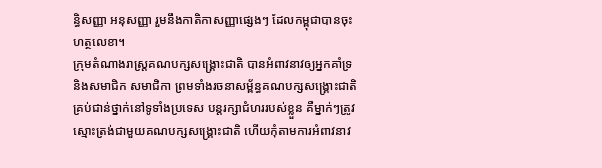ន្ធិសញ្ញា អនុសញ្ញា រួមនឹងកាតិកាសញ្ញាផ្សេងៗ ដែលកម្ពុជាបានចុះហត្ថលេខា។
ក្រុមតំណាងរាស្ត្រគណបក្សសង្គ្រោះជាតិ បានអំពាវនាវឲ្យអ្នកគាំទ្រ និងសមាជិក សមាជិកា ព្រមទាំងរចនាសម្ព័ន្ធគណបក្សសង្គ្រោះជាតិ គ្រប់ជាន់ថ្នាក់នៅទូទាំងប្រទេស បន្តរក្សាជំហររបស់ខ្លួន គឺម្នាក់ៗត្រូវស្មោះត្រង់ជាមួយគណបក្សសង្គ្រោះជាតិ ហើយកុំតាមការអំពាវនាវ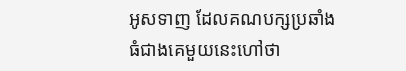អូសទាញ ដែលគណបក្សប្រឆាំងធំជាងគេមួយនេះហៅថា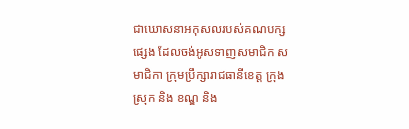ជាឃោសនាអកុសលរបស់គណបក្សផ្សេង ដែលចង់អូសទាញសមាជិក សមាជិកា ក្រុមប្រឹក្សារាជធានីខេត្ត ក្រុង ស្រុក និង ខណ្ឌ និង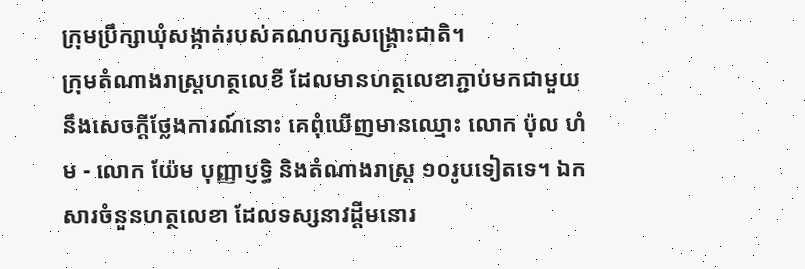ក្រុមប្រឹក្សាឃុំសង្កាត់របស់គណបក្សសង្គ្រោះជាតិ។
ក្រុមតំណាងរាស្ត្រហត្ថលេខី ដែលមានហត្ថលេខាភ្ជាប់មកជាមួយនឹងសេចក្ដីថ្លែងការណ៍នោះ គេពុំឃើញមានឈ្មោះ លោក ប៉ុល ហំម - លោក យ៉ែម បុញ្ញាប្ញទ្ធិ និងតំណាងរាស្រ្ត ១០រូបទៀតទេ។ ឯកសារចំនួនហត្ថលេខា ដែលទស្សនាវដ្ដីមនោរ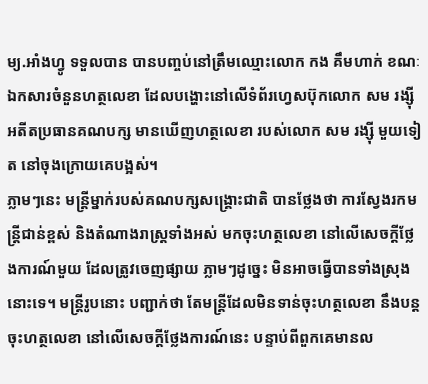ម្យ.អាំងហ្វូ ទទួលបាន បានបញ្ចប់នៅត្រឹមឈ្មោះលោក កង គឹមហាក់ ខណៈឯកសារចំនួនហត្ថលេខា ដែលបង្ហោះនៅលើទំព័រហ្វេសប៊ុកលោក សម រង្ស៊ី អតីតប្រធានគណបក្ស មានឃើញហត្ថលេខា របស់លោក សម រង្ស៊ី មួយទៀត នៅចុងក្រោយគេបង្អស់។
ភ្លាមៗនេះ មន្ត្រីម្នាក់របស់គណបក្សសង្គ្រោះជាតិ បានថ្លែងថា ការស្វែងរកមន្ត្រីជាន់ខ្ពស់ និងតំណាងរាស្ត្រទាំងអស់ មកចុះហត្ថលេខា នៅលើសេចក្ដីថ្លែងការណ៍មួយ ដែលត្រូវចេញផ្សាយ ភ្លាមៗដូច្នេះ មិនអាចធ្វើបានទាំងស្រុងនោះទេ។ មន្ត្រីរូបនោះ បញ្ជាក់ថា តែមន្ត្រីដែលមិនទាន់ចុះហត្ថលេខា នឹងបន្តចុះហត្ថលេខា នៅលើសេចក្ដីថ្លែងការណ៍នេះ បន្ទាប់ពីពួកគេមានល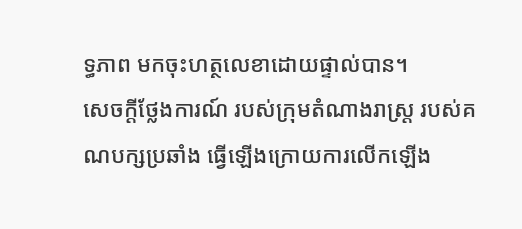ទ្ធភាព មកចុះហត្ថលេខាដោយផ្ទាល់បាន។
សេចក្ដីថ្លែងការណ៍ របស់ក្រុមតំណាងរាស្ត្រ របស់គណបក្សប្រឆាំង ធ្វើឡើងក្រោយការលើកឡើង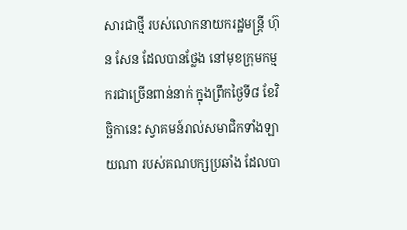សារជាថ្មី របស់លោកនាយករដ្ឋមន្ត្រី ហ៊ុន សែន ដែលបានថ្លែង នៅមុខក្រុមកម្មករជាច្រើនពាន់នាក់ ក្នុងព្រឹកថ្ងៃទី៨ ខែវិច្ឆិកានេះ ស្វាគមន៍រាល់សមាជិកទាំងឡាយណា របស់គណបក្សប្រឆាំង ដែលបា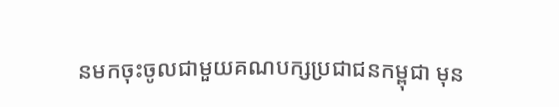នមកចុះចូលជាមួយគណបក្សប្រជាជនកម្ពុជា មុន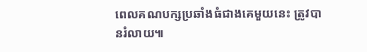ពេលគណបក្សប្រឆាំងធំជាងគេមួយនេះ ត្រូវបានរំលាយ៕